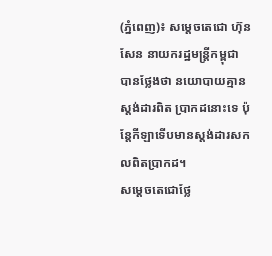(ភ្នំពេញ)៖ សម្តេចតេជោ ហ៊ុន សែន នាយករដ្ឋមន្ត្រីកម្ពុជា បានថ្លែងថា នយោបាយគ្មានស្តង់ដារពិត ប្រាកដនោះទេ ប៉ុន្តែកីឡាទើបមានស្តង់ដារសកលពិតប្រាកដ។
សម្តេចតេជោថ្លែ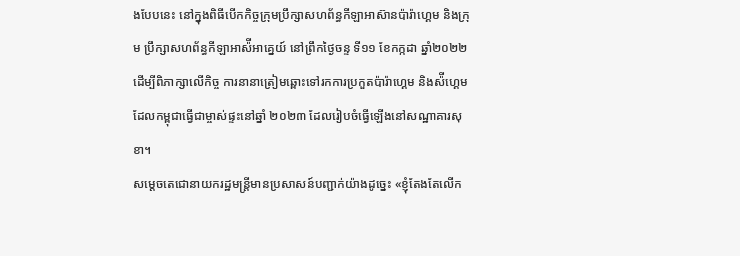ងបែបនេះ នៅក្នុងពិធីបើកកិច្ចក្រុមប្រឹក្សាសហព័ន្ធកីឡាអាស៊ានប៉ារ៉ាហ្គេម និងក្រុម ប្រឹក្សាសហព័ន្ធកីឡាអាស៉ីអាគ្នេយ៍ នៅព្រឹកថ្ងៃចន្ទ ទី១១ ខែកក្កដា ឆ្នាំ២០២២ ដើម្បីពិភាក្សាលើកិច្ច ការនានាត្រៀមឆ្ពោះទៅរកការប្រកួតប៉ារ៉ាហ្គេម និងស៉ីហ្គេម ដែលកម្ពុជាធ្វើជាម្ចាស់ផ្ទះនៅឆ្នាំ ២០២៣ ដែលរៀបចំធ្វើឡើងនៅសណ្ឋាគារសុខា។
សម្តេចតេជោនាយករដ្ឋមន្ត្រីមានប្រសាសន៍បញ្ជាក់យ៉ាងដូច្នេះ «ខ្ញុំតែងតែលើក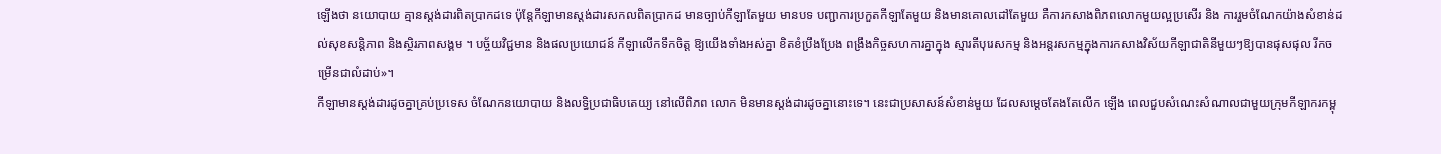ឡើងថា នយោបាយ គ្មានស្តង់ដារពិតប្រាកដទេ ប៉ុន្តែកីឡាមានស្តង់ដារសកលពិតប្រាកដ មានច្បាប់កីឡាតែមួយ មានបទ បញ្ជាការប្រកួតកីឡាតែមួយ និងមានគោលដៅតែមួយ គឺការកសាងពិភពលោកមួយល្អប្រសើរ និង ការរួមចំណែកយ៉ាងសំខាន់ដល់សុខសន្តិភាព និងស្ថិរភាពសង្គម ។ បច្ច័យវិជ្ជមាន និងផលប្រយោជន៍ កីឡាលើកទឹកចិត្ត ឱ្យយើងទាំងអស់គ្នា ខិតខំប្រឹងប្រែង ពង្រឹងកិច្ចសហការគ្នាក្នុង ស្មារតីបុរេសកម្ម និងអន្តរសកម្មក្នុងការកសាងវិស័យកីឡាជាតិនីមួយៗឱ្យបានផុសផុល រីកចម្រើនជាលំដាប់»។
កីឡាមានស្តង់ដារដូចគ្នាគ្រប់ប្រទេស ចំណែកនយោបាយ និងលទ្ធិប្រជាធិបតេយ្យ នៅលើពិភព លោក មិនមានស្តង់ដារដូចគ្នានោះទេ។ នេះជាប្រសាសន៍សំខាន់មួយ ដែលសម្តេចតែងតែលើក ឡើង ពេលជួបសំណេះសំណាលជាមួយក្រុមកីឡាករកម្ពុ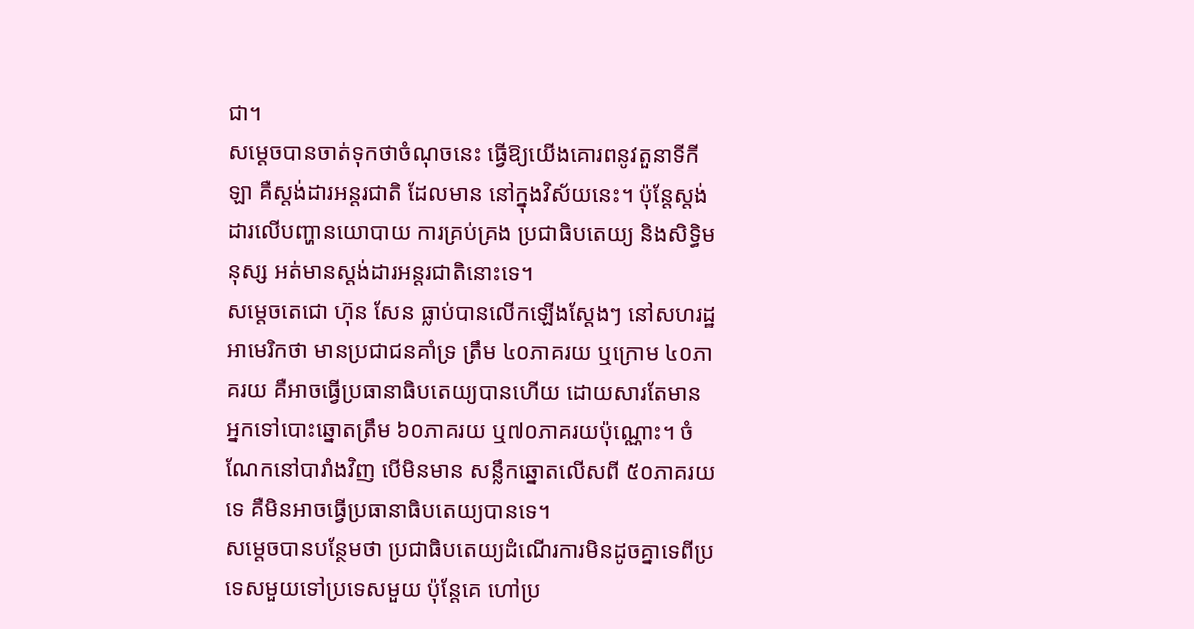ជា។
សម្តេចបានចាត់ទុកថាចំណុចនេះ ធ្វើឱ្យយើងគោរពនូវតួនាទីកីឡា គឺស្តង់ដារអន្តរជាតិ ដែលមាន នៅក្នុងវិស័យនេះ។ ប៉ុន្តែស្តង់ដារលើបញ្ហានយោបាយ ការគ្រប់គ្រង ប្រជាធិបតេយ្យ និងសិទ្ធិមនុស្ស អត់មានស្តង់ដារអន្តរជាតិនោះទេ។
សម្តេចតេជោ ហ៊ុន សែន ធ្លាប់បានលើកឡើងស្តែងៗ នៅសហរដ្ឋអាមេរិកថា មានប្រជាជនគាំទ្រ ត្រឹម ៤០ភាគរយ ឬក្រោម ៤០ភាគរយ គឺអាចធ្វើប្រធានាធិបតេយ្យបានហើយ ដោយសារតែមាន អ្នកទៅបោះឆ្នោតត្រឹម ៦០ភាគរយ ឬ៧០ភាគរយប៉ុណ្ណោះ។ ចំណែកនៅបារាំងវិញ បើមិនមាន សន្លឹកឆ្នោតលើសពី ៥០ភាគរយទេ គឺមិនអាចធ្វើប្រធានាធិបតេយ្យបានទេ។
សម្តេចបានបន្ថែមថា ប្រជាធិបតេយ្យដំណើរការមិនដូចគ្នាទេពីប្រទេសមួយទៅប្រទេសមួយ ប៉ុន្តែគេ ហៅប្រ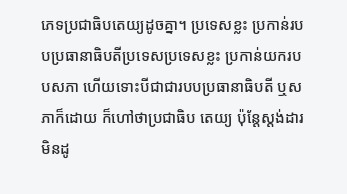ភេទប្រជាធិបតេយ្យដូចគ្នា។ ប្រទេសខ្លះ ប្រកាន់របបប្រធានាធិបតីប្រទេសប្រទេសខ្លះ ប្រកាន់យករបបសភា ហើយទោះបីជាជារបបប្រធានាធិបតី ឬសភាក៏ដោយ ក៏ហៅថាប្រជាធិប តេយ្យ ប៉ុន្តែស្តង់ដារមិនដូ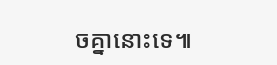ចគ្នានោះទេ៕